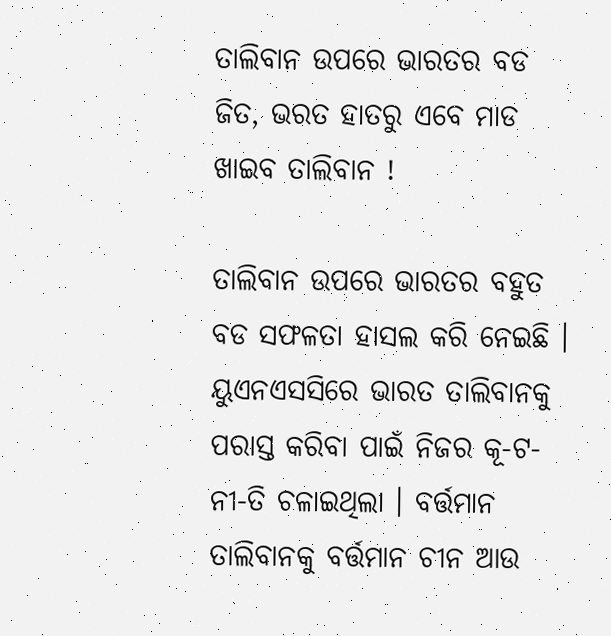ତାଲିବାନ ଉପରେ ଭାରତର ବଡ ଜିତ, ଭରତ ହାତରୁ ଏବେ ମାଡ ଖାଇବ ତାଲିବାନ !

ତାଲିବାନ ଉପରେ ଭାରତର ବହୁତ ବଡ ସଫଳତା ହାସଲ କରି ନେଇଛି । ୟୁଏନଏସସିରେ ଭାରତ ତାଲିବାନକୁ ପରାସ୍ତ କରିବା ପାଇଁ ନିଜର କୂ-ଟ-ନୀ-ତି ଚଳାଇଥିଲା । ବର୍ତ୍ତମାନ ତାଲିବାନକୁ ବର୍ତ୍ତମାନ ଚୀନ ଆଉ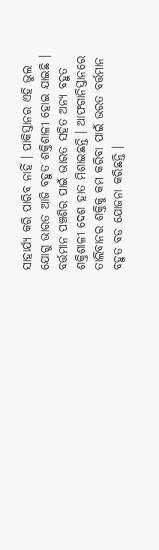ସାହାର୍ଯ୍ୟ କରି ପାରିବ ନାହିଁ । ପାକିସ୍ତାନର ଏହି ଭୁଲ ଯୋଗୁ ଭାରତ ଆଜି ବହୁତ ଶକ୍ତିଶାଳୀ ହୋଇ ଯାଇଛି । ବର୍ତ୍ତମାନ ପଞ୍ଚଶିର ପାଇଁ ଭାରତ ସହିତ ଅନ୍ୟ ବହୁତ ଶକ୍ତିଶାଳୀ ଦେଶ ହାତ ମିଶାଇଛନ୍ତି । ଆଫଗାନିସ୍ତାନରେ ତାଲିବାନର ଶକ୍ତିକୁ କମ କରିବା ପାଇଁ ଭରତ ବର୍ତ୍ତମାନ ବହୁତ ବଡ ଯୋଜନା କରିଛନ୍ତି ।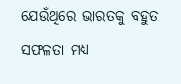ଯେଉଁଥିରେ ଭାରତକୁ ବହୁତ ସଫଳତା ମଧ୍ୟ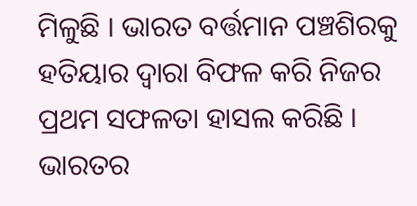ମିଳୁଛି । ଭାରତ ବର୍ତ୍ତମାନ ପଞ୍ଚଶିରକୁ ହତିୟାର ଦ୍ଵାରା ବିଫଳ କରି ନିଜର ପ୍ରଥମ ସଫଳତା ହାସଲ କରିଛି । ଭାରତର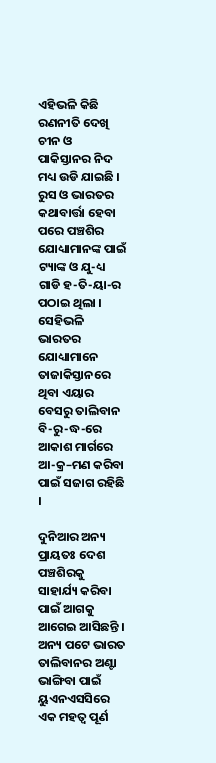ଏହିଭଳି କିଛି ରଣନୀତି ଦେଖି ଚୀନ ଓ ପାକିସ୍ତାନର ନିଦ ମଧ୍ୟ ଉଡି ଯାଇଛି । ରୁସ ଓ ଭାରତର କଥାବାର୍ତ୍ତା ହେବା ପରେ ପଞ୍ଚଶିର ଯୋଧ୍ୟାମାନଙ୍କ ପାଇଁ ଟ୍ୟାଙ୍କ ଓ ଯୁ-ଧ୍ୟ ଗାଡି ହ-ତି-ୟା-ର ପଠାଇ ଥିଲା । ସେହିଭଳି ଭାରତର ଯୋଧ୍ୟାମାନେ ତାଜାକିସ୍ତାନରେ ଥିବା ଏୟାର ବେସରୁ ତାଲିବାନ ବି-ରୁ-ଦ୍ଧ-ରେ ଆକାଶ ମାର୍ଗରେ ଆ-କ୍ର–ମଣ କରିବା ପାଇଁ ସଜାଗ ରହିଛି ।

ଦୁନିଆର ଅନ୍ୟ ପ୍ରାୟତଃ ଦେଶ ପଞ୍ଚଶିରକୁ ସାହାର୍ଯ୍ୟ କରିବା ପାଇଁ ଆଗକୁ ଆଗେଇ ଆସିଛନ୍ତି । ଅନ୍ୟ ପଟେ ଭାରତ ତାଲିବାନର ଅଣ୍ଟା ଭାଙ୍ଗିବା ପାଇଁ ୟୁଏନଏସସିରେ ଏକ ମହତ୍ଵ ପୂର୍ଣ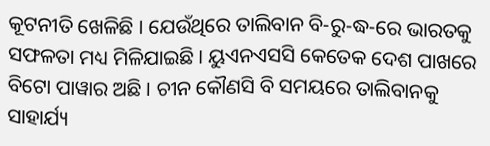କୂଟନୀତି ଖେଳିଛି । ଯେଉଁଥିରେ ତାଲିବାନ ବି-ରୁ-ଦ୍ଧ-ରେ ଭାରତକୁ ସଫଳତା ମଧ୍ୟ ମିଳିଯାଇଛି । ୟୁଏନଏସସି କେତେକ ଦେଶ ପାଖରେ ବିଟୋ ପାୱାର ଅଛି । ଚୀନ କୌଣସି ବି ସମୟରେ ତାଲିବାନକୁ ସାହାର୍ଯ୍ୟ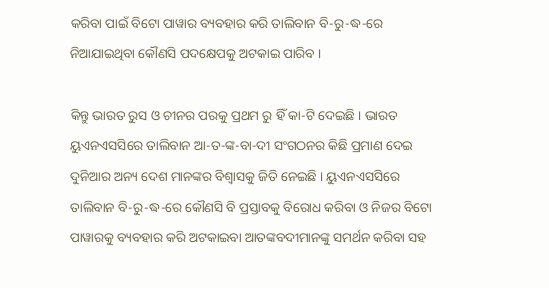କରିବା ପାଇଁ ବିଟୋ ପାୱାର ବ୍ୟବହାର କରି ତାଲିବାନ ବି-ରୁ-ଦ୍ଧ-ରେ ନିଆଯାଇଥିବା କୌଣସି ପଦକ୍ଷେପକୁ ଅଟକାଇ ପାରିବ ।

କିନ୍ତୁ ଭାରତ ରୁସ ଓ ଚୀନର ପରକୁ ପ୍ରଥମ ରୁ ହିଁ କା-ଟି ଦେଇଛି । ଭାରତ ୟୁଏନଏସସିରେ ତାଲିବାନ ଆ-ତ-ଙ୍କ-ବା-ଦୀ ସଂଗଠନର କିଛି ପ୍ରମାଣ ଦେଇ ଦୁନିଆର ଅନ୍ୟ ଦେଶ ମାନଙ୍କର ବିଶ୍ଵାସକୁ ଜିତି ନେଇଛି । ୟୁଏନଏସସିରେ ତାଲିବାନ ବି-ରୁ-ଦ୍ଧ-ରେ କୌଣସି ବି ପ୍ରସ୍ତାବକୁ ବିରୋଧ କରିବା ଓ ନିଜର ବିଟୋ ପାୱାରକୁ ବ୍ୟବହାର କରି ଅଟକାଇବା ଆତଙ୍କବଦୀମାନଙ୍କୁ ସମର୍ଥନ କରିବା ସହ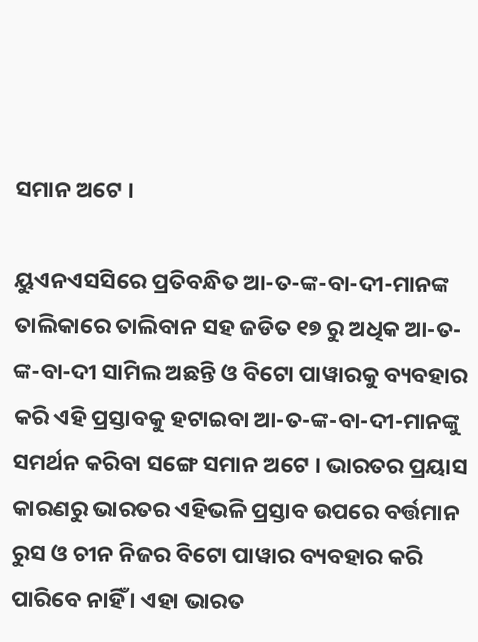ସମାନ ଅଟେ ।

ୟୁଏନଏସସିରେ ପ୍ରତିବନ୍ଧିତ ଆ-ତ-ଙ୍କ-ବା-ଦୀ-ମାନଙ୍କ ତାଲିକାରେ ତାଲିବାନ ସହ ଜଡିତ ୧୭ ରୁ ଅଧିକ ଆ-ତ-ଙ୍କ-ବା-ଦୀ ସାମିଲ ଅଛନ୍ତି ଓ ବିଟୋ ପାୱାରକୁ ବ୍ୟବହାର କରି ଏହି ପ୍ରସ୍ତାବକୁ ହଟାଇବା ଆ-ତ-ଙ୍କ-ବା-ଦୀ-ମାନଙ୍କୁ ସମର୍ଥନ କରିବା ସଙ୍ଗେ ସମାନ ଅଟେ । ଭାରତର ପ୍ରୟାସ କାରଣରୁ ଭାରତର ଏହିଭଳି ପ୍ରସ୍ତାବ ଉପରେ ବର୍ତ୍ତମାନ ରୁସ ଓ ଚୀନ ନିଜର ବିଟୋ ପାୱାର ବ୍ୟବହାର କରି ପାରିବେ ନାହିଁ । ଏହା ଭାରତ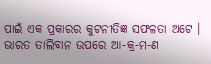ପାଇଁ ଏକ ପ୍ରକାରର କୁଟନୀତିଜ୍ଞ ସଫଳତା ଅଟେ । ଭାରତ ତାଲିବାନ ଉପରେ ଆ-କ୍ର-ମ-ଣ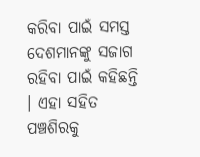କରିବା ପାଇଁ ସମସ୍ତ ଦେଶମାନଙ୍କୁ ସଜାଗ ରହିବା ପାଇଁ କହିଛନ୍ତି । ଏହା ସହିତ ପଞ୍ଚଶିରକୁ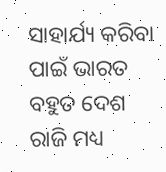ସାହାର୍ଯ୍ୟ କରିବା ପାଇଁ ଭାରତ ବହୁତ ଦେଶ ରାଜି ମଧ୍ୟ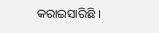କରାଇସାରିଛି ।